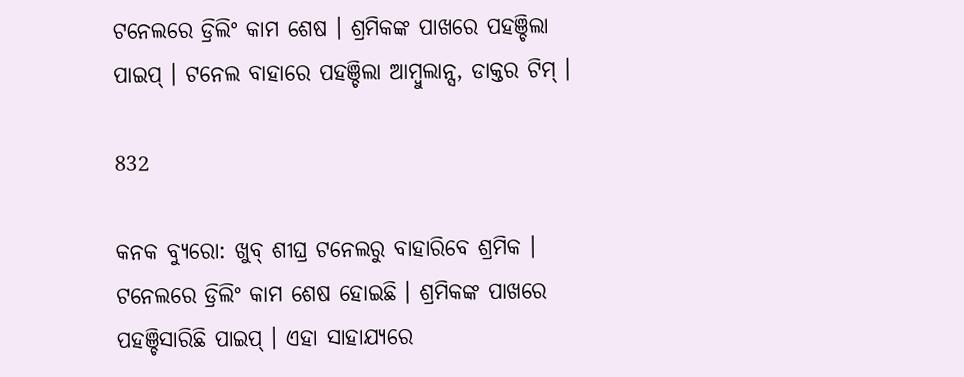ଟନେଲରେ ଡ୍ରିଲିଂ କାମ ଶେଷ । ଶ୍ରମିକଙ୍କ ପାଖରେ ପହଞ୍ଚିଲା ପାଇପ୍ । ଟନେଲ ବାହାରେ ପହଞ୍ଚିଲା ଆମ୍ବୁଲାନ୍ସ, ଡାକ୍ତର ଟିମ୍ ।

832

କନକ ବ୍ୟୁରୋ: ଖୁବ୍ ଶୀଘ୍ର ଟନେଲରୁ ବାହାରିବେ ଶ୍ରମିକ । ଟନେଲରେ ଡ୍ରିଲିଂ କାମ ଶେଷ ହୋଇଛି । ଶ୍ରମିକଙ୍କ ପାଖରେ ପହଞ୍ଚିସାରିଛି ପାଇପ୍ । ଏହା ସାହାଯ୍ୟରେ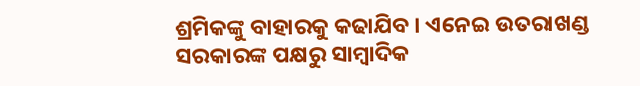ଶ୍ରମିକଙ୍କୁ ବାହାରକୁ କଢାଯିବ । ଏନେଇ ଉତରାଖଣ୍ଡ ସରକାରଙ୍କ ପକ୍ଷରୁ ସାମ୍ବାଦିକ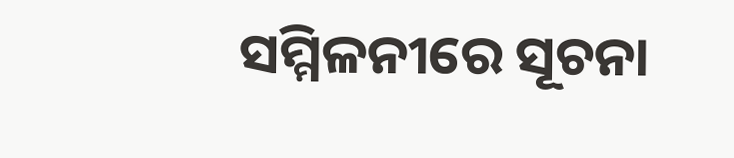ସମ୍ମିଳନୀରେ ସୂଚନା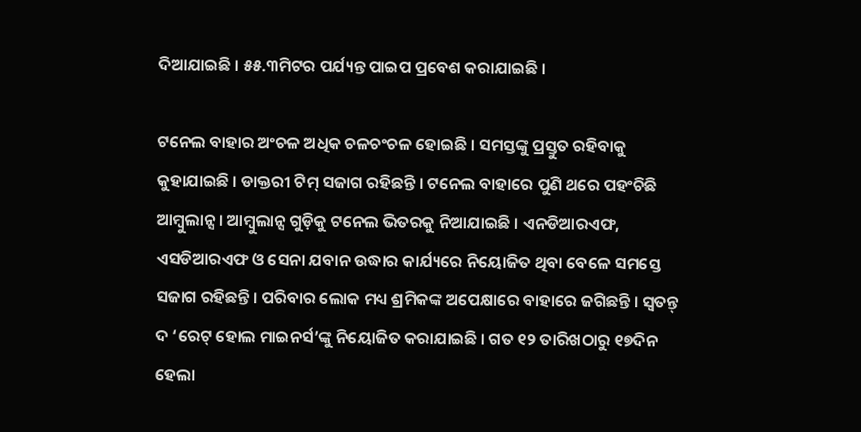ଦିଆଯାଇଛି । ୫୫.୩ମିଟର ପର୍ଯ୍ୟନ୍ତ ପାଇପ ପ୍ରବେଶ କରାଯାଇଛି ।

ଟନେଲ ବାହାର ଅଂଚଳ ଅଧିକ ଚଳଚଂଚଳ ହୋଇଛି । ସମସ୍ତଙ୍କୁ ପ୍ରସ୍ତୁତ ରହିବାକୁ କୁହାଯାଇଛି । ଡାକ୍ତରୀ ଟିମ୍ ସଜାଗ ରହିଛନ୍ତି । ଟନେଲ ବାହାରେ ପୁଣି ଥରେ ପହଂଚିଛି ଆମ୍ବୁଲାନ୍ସ । ଆମ୍ବୁଲାନ୍ସ ଗୁଡ଼ିକୁ ଟନେଲ ଭିତରକୁ ନିଆଯାଇଛି । ଏନଡିଆରଏଫ, ଏସଡିଆରଏଫ ଓ ସେନା ଯବାନ ଉଦ୍ଧାର କାର୍ଯ୍ୟରେ ନିୟୋଜିତ ଥିବା ବେଳେ ସମସ୍ତେ ସଜାଗ ରହିଛନ୍ତି । ପରିବାର ଲୋକ ମଧ୍ୟ ଶ୍ରମିକଙ୍କ ଅପେକ୍ଷାରେ ବାହାରେ ଜଗିଛନ୍ତି । ସ୍ୱତନ୍ତ୍ ଦ ‘ରେଟ୍ ହୋଲ ମାଇନର୍ସ’ଙ୍କୁ ନିୟୋଜିତ କରାଯାଇଛି । ଗତ ୧୨ ତାରିଖଠାରୁ ୧୭ଦିନ ହେଲା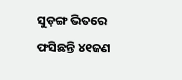ସୁଡ଼ଙ୍ଗ ଭିତରେ ଫସିଛନ୍ତି ୪୧ଜଣ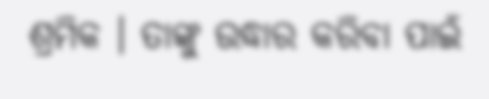ଶ୍ରମିକ । ତାଙ୍କୁ ଉଦ୍ଧାର କରିବା ପାଇଁ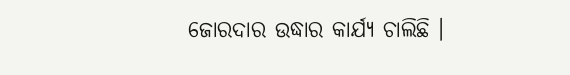ଜୋରଦାର ଉଦ୍ଧାର କାର୍ଯ୍ୟ ଚାଲିଛି ।